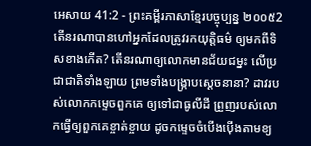អេសាយ 41:2 - ព្រះគម្ពីរភាសាខ្មែរបច្ចុប្បន្ន ២០០៥2 តើនរណាបានហៅអ្នកដែលត្រូវរកយុត្តិធម៌ ឲ្យមកពីទិសខាងកើត? តើនរណាឲ្យលោកមានជ័យជម្នះ លើប្រជាជាតិទាំងឡាយ ព្រមទាំងបង្ក្រាបស្ដេចនានា? ដាវរបស់លោកកម្ទេចពួកគេ ឲ្យទៅជាធូលីដី ព្រួញរបស់លោកធ្វើឲ្យពួកគេខ្ចាត់ខ្ចាយ ដូចកម្ទេចចំបើងប៉ើងតាមខ្យ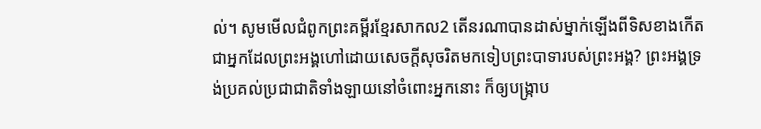ល់។ សូមមើលជំពូកព្រះគម្ពីរខ្មែរសាកល2 តើនរណាបានដាស់ម្នាក់ឡើងពីទិសខាងកើត ជាអ្នកដែលព្រះអង្គហៅដោយសេចក្ដីសុចរិតមកទៀបព្រះបាទារបស់ព្រះអង្គ? ព្រះអង្គទ្រង់ប្រគល់ប្រជាជាតិទាំងឡាយនៅចំពោះអ្នកនោះ ក៏ឲ្យបង្ក្រាប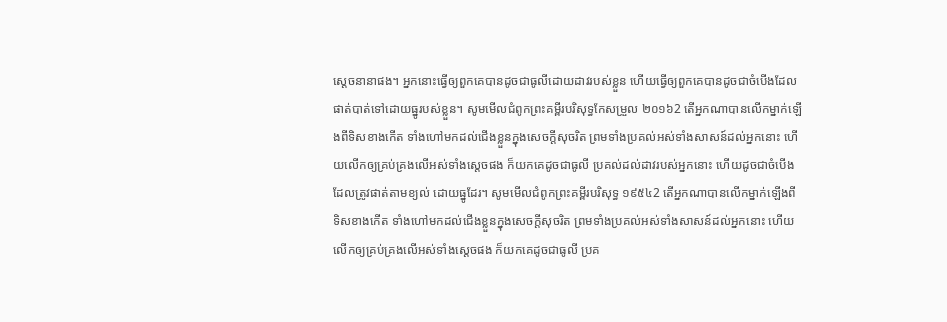ស្ដេចនានាផង។ អ្នកនោះធ្វើឲ្យពួកគេបានដូចជាធូលីដោយដាវរបស់ខ្លួន ហើយធ្វើឲ្យពួកគេបានដូចជាចំបើងដែលផាត់បាត់ទៅដោយធ្នូរបស់ខ្លួន។ សូមមើលជំពូកព្រះគម្ពីរបរិសុទ្ធកែសម្រួល ២០១៦2 តើអ្នកណាបានលើកម្នាក់ឡើងពីទិសខាងកើត ទាំងហៅមកដល់ជើងខ្លួនក្នុងសេចក្ដីសុចរិត ព្រមទាំងប្រគល់អស់ទាំងសាសន៍ដល់អ្នកនោះ ហើយលើកឲ្យគ្រប់គ្រងលើអស់ទាំងស្តេចផង ក៏យកគេដូចជាធូលី ប្រគល់ដល់ដាវរបស់អ្នកនោះ ហើយដូចជាចំបើង ដែលត្រូវផាត់តាមខ្យល់ ដោយធ្នូដែរ។ សូមមើលជំពូកព្រះគម្ពីរបរិសុទ្ធ ១៩៥៤2 តើអ្នកណាបានលើកម្នាក់ឡើងពីទិសខាងកើត ទាំងហៅមកដល់ជើងខ្លួនក្នុងសេចក្ដីសុចរិត ព្រមទាំងប្រគល់អស់ទាំងសាសន៍ដល់អ្នកនោះ ហើយលើកឲ្យគ្រប់គ្រងលើអស់ទាំងស្តេចផង ក៏យកគេដូចជាធូលី ប្រគ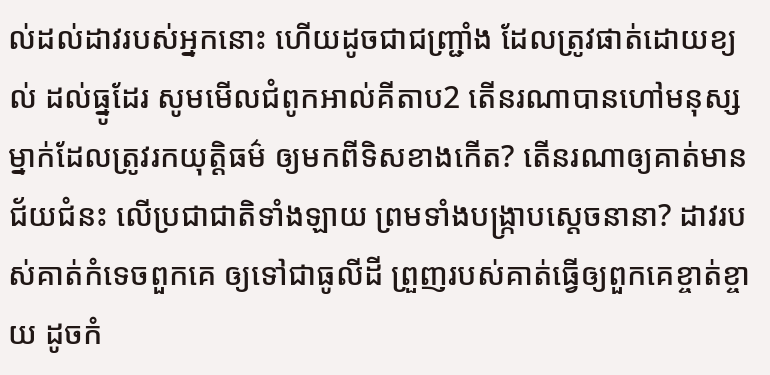ល់ដល់ដាវរបស់អ្នកនោះ ហើយដូចជាជញ្ជ្រាំង ដែលត្រូវផាត់ដោយខ្យល់ ដល់ធ្នូដែរ សូមមើលជំពូកអាល់គីតាប2 តើនរណាបានហៅមនុស្សម្នាក់ដែលត្រូវរកយុត្តិធម៌ ឲ្យមកពីទិសខាងកើត? តើនរណាឲ្យគាត់មានជ័យជំនះ លើប្រជាជាតិទាំងឡាយ ព្រមទាំងបង្ក្រាបស្ដេចនានា? ដាវរបស់គាត់កំទេចពួកគេ ឲ្យទៅជាធូលីដី ព្រួញរបស់គាត់ធ្វើឲ្យពួកគេខ្ចាត់ខ្ចាយ ដូចកំ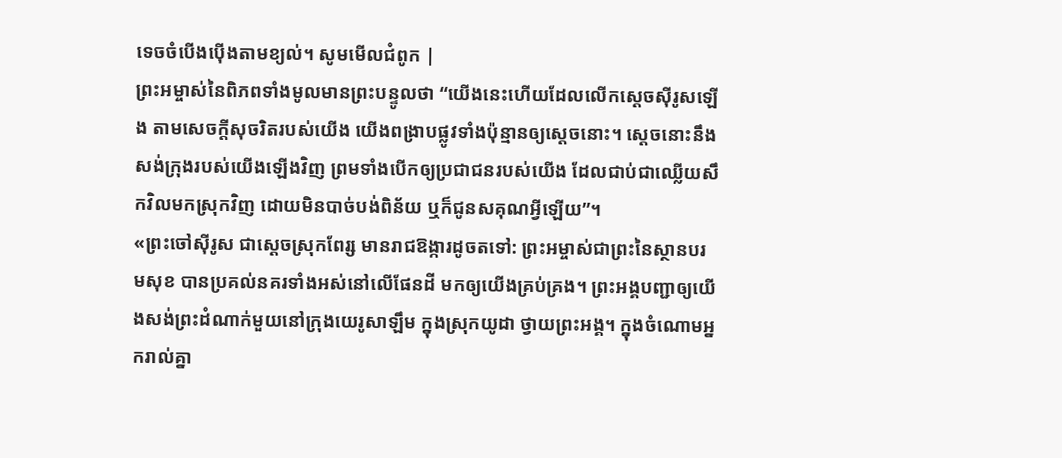ទេចចំបើងប៉ើងតាមខ្យល់។ សូមមើលជំពូក |
ព្រះអម្ចាស់នៃពិភពទាំងមូលមានព្រះបន្ទូលថា “យើងនេះហើយដែលលើកស្ដេចស៊ីរូសឡើង តាមសេចក្ដីសុចរិតរបស់យើង យើងពង្រាបផ្លូវទាំងប៉ុន្មានឲ្យស្ដេចនោះ។ ស្ដេចនោះនឹងសង់ក្រុងរបស់យើងឡើងវិញ ព្រមទាំងបើកឲ្យប្រជាជនរបស់យើង ដែលជាប់ជាឈ្លើយសឹកវិលមកស្រុកវិញ ដោយមិនបាច់បង់ពិន័យ ឬក៏ជូនសគុណអ្វីឡើយ”។
«ព្រះចៅស៊ីរូស ជាស្ដេចស្រុកពែរ្ស មានរាជឱង្ការដូចតទៅ: ព្រះអម្ចាស់ជាព្រះនៃស្ថានបរមសុខ បានប្រគល់នគរទាំងអស់នៅលើផែនដី មកឲ្យយើងគ្រប់គ្រង។ ព្រះអង្គបញ្ជាឲ្យយើងសង់ព្រះដំណាក់មួយនៅក្រុងយេរូសាឡឹម ក្នុងស្រុកយូដា ថ្វាយព្រះអង្គ។ ក្នុងចំណោមអ្នករាល់គ្នា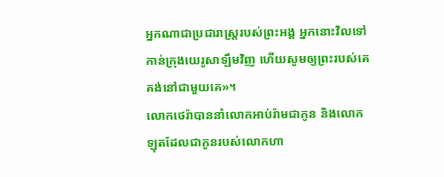អ្នកណាជាប្រជារាស្ត្ររបស់ព្រះអង្គ អ្នកនោះវិលទៅកាន់ក្រុងយេរូសាឡឹមវិញ ហើយសូមឲ្យព្រះរបស់គេគង់នៅជាមួយគេ»។
លោកថេរ៉ាបាននាំលោកអាប់រ៉ាមជាកូន និងលោកឡុតដែលជាកូនរបស់លោកហា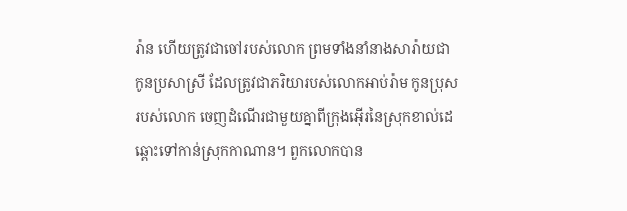រ៉ាន ហើយត្រូវជាចៅរបស់លោក ព្រមទាំងនាំនាងសារ៉ាយជាកូនប្រសាស្រី ដែលត្រូវជាភរិយារបស់លោកអាប់រ៉ាម កូនប្រុសរបស់លោក ចេញដំណើរជាមួយគ្នាពីក្រុងអ៊ើរនៃស្រុកខាល់ដេ ឆ្ពោះទៅកាន់ស្រុកកាណាន។ ពួកលោកបាន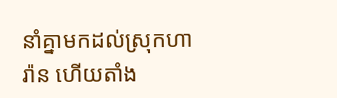នាំគ្នាមកដល់ស្រុកហារ៉ាន ហើយតាំង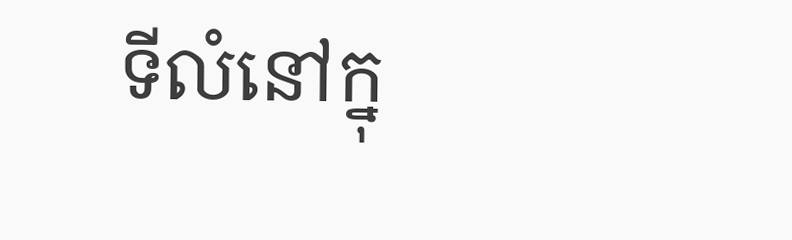ទីលំនៅក្នុ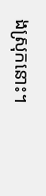ងស្រុកនោះ។